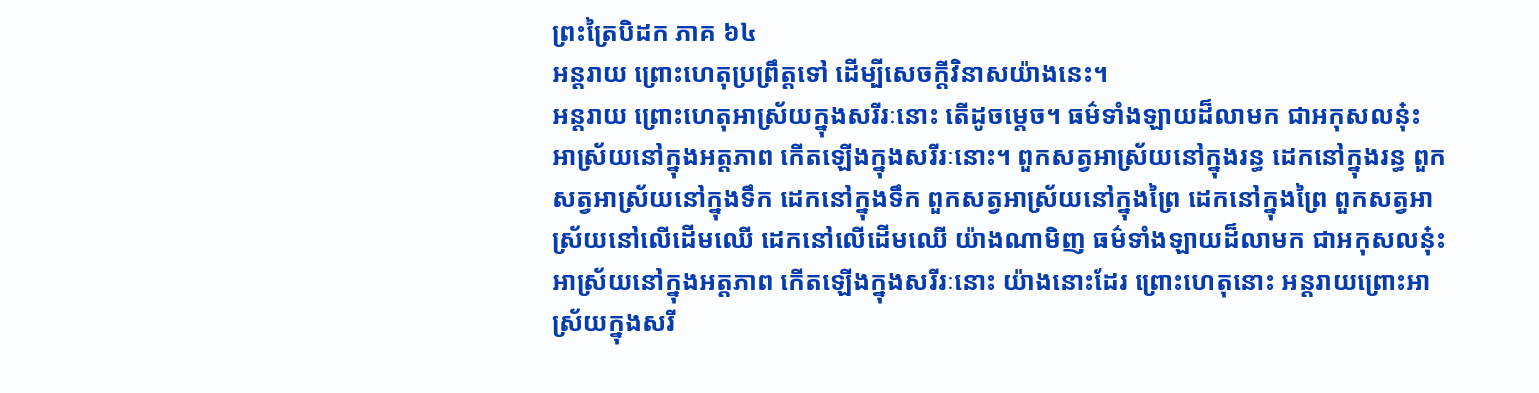ព្រះត្រៃបិដក ភាគ ៦៤
អន្តរាយ ព្រោះហេតុប្រព្រឹត្តទៅ ដើម្បីសេចក្តីវិនាសយ៉ាងនេះ។
អន្តរាយ ព្រោះហេតុអាស្រ័យក្នុងសរីរៈនោះ តើដូចម្តេច។ ធម៌ទាំងឡាយដ៏លាមក ជាអកុសលនុ៎ះ អាស្រ័យនៅក្នុងអត្តភាព កើតឡើងក្នុងសរីរៈនោះ។ ពួកសត្វអាស្រ័យនៅក្នុងរន្ធ ដេកនៅក្នុងរន្ធ ពួកសត្វអាស្រ័យនៅក្នុងទឹក ដេកនៅក្នុងទឹក ពួកសត្វអាស្រ័យនៅក្នុងព្រៃ ដេកនៅក្នុងព្រៃ ពួកសត្វអាស្រ័យនៅលើដើមឈើ ដេកនៅលើដើមឈើ យ៉ាងណាមិញ ធម៌ទាំងឡាយដ៏លាមក ជាអកុសលនុ៎ះ អាស្រ័យនៅក្នុងអត្តភាព កើតឡើងក្នុងសរីរៈនោះ យ៉ាងនោះដែរ ព្រោះហេតុនោះ អន្តរាយព្រោះអាស្រ័យក្នុងសរី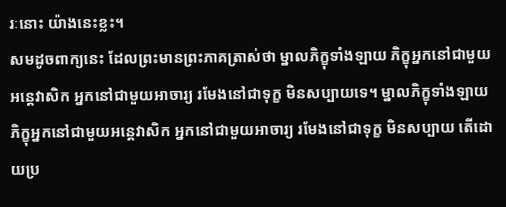រៈនោះ យ៉ាងនេះខ្លះ។
សមដូចពាក្យនេះ ដែលព្រះមានព្រះភាគត្រាស់ថា ម្នាលភិក្ខុទាំងឡាយ ភិក្ខុអ្នកនៅជាមួយអន្តេវាសិក អ្នកនៅជាមួយអាចារ្យ រមែងនៅជាទុក្ខ មិនសប្បាយទេ។ ម្នាលភិក្ខុទាំងឡាយ ភិក្ខុអ្នកនៅជាមួយអន្តេវាសិក អ្នកនៅជាមួយអាចារ្យ រមែងនៅជាទុក្ខ មិនសប្បាយ តើដោយប្រ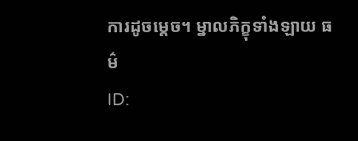ការដូចម្តេច។ ម្នាលភិក្ខុទាំងឡាយ ធម៌
ID: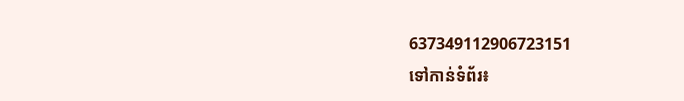637349112906723151
ទៅកាន់ទំព័រ៖